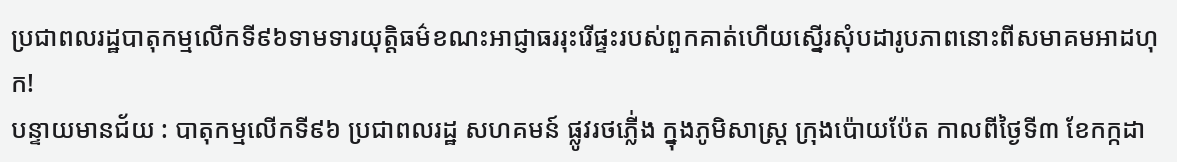ប្រជាពលរដ្ឋបាតុកម្មលើកទី៩៦ទាមទារយុត្តិធម៌ខណះអាជ្ញាធររុះរើផ្ទះរបស់ពួកគាត់ហើយស្នើរសុំបដារូបភាពនោះពីសមាគមអាដហុក!
បន្ទាយមានជ័យ : បាតុកម្មលើកទី៩៦ ប្រជាពលរដ្ឋ សហគមន៍ ផ្លូវរថភ្លើ់ង ក្នុងភូមិសាស្ត្រ ក្រុងប៉ោយប៉ែត កាលពីថ្ងៃទី៣ ខែកក្កដា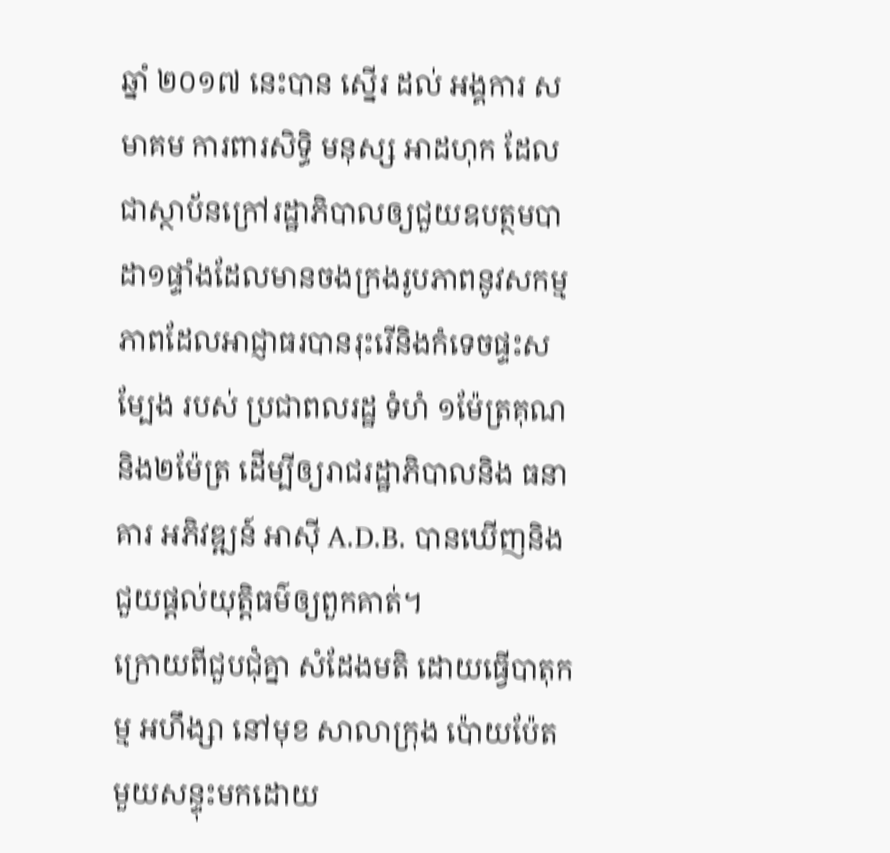ឆ្នាំ ២០១៧ នេះបាន ស្នើរ ដល់ អង្គការ សមាគម ការពារសិទ្ធិ មនុស្ស អាដហុក ដែលជាស្ថាប័នក្រៅរដ្ឋាភិបាលឲ្យជួយឧបត្ថមបាដា១ផ្ទាំងដែលមានចងក្រងរូបភាពនូវសកម្មភាពដែលអាជ្ញាធរបានរុះរើនិងកំទេចផ្ទះសម្បែង របស់ ប្រជាពលរដ្ឋ ទំហំ ១ម៉ែត្រគុណនិង២ម៉ែត្រ ដើម្បីឲ្យរាជរដ្ឋាភិបាលនិង ធនាគារ អភិវឌ្ឍន៍ អាស៊ី A.D.B. បានឃើញនិងជួយផ្តល់យុត្តិធម៌ឲ្យពួកគាត់។
ក្រោយពីជួបជុំគ្នា សំដែងមតិ ដោយធ្វើបាតុកម្ម អហឹង្សា នៅមុខ សាលាក្រុង ប៉ោយប៉ែត មួយសន្ទុះមកដោយ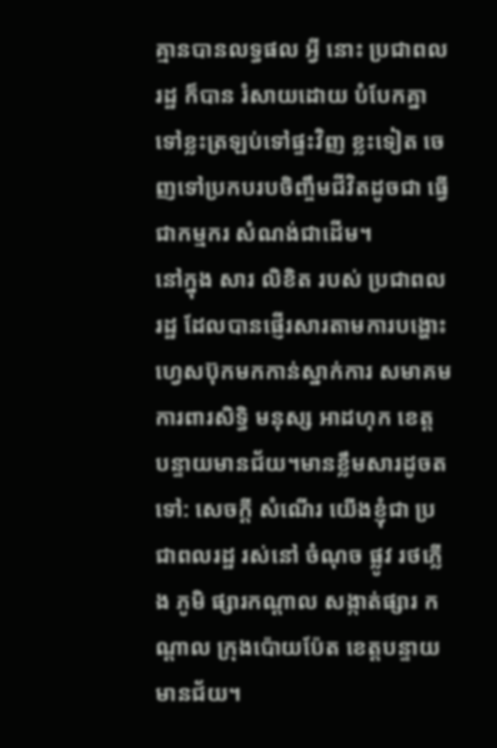គ្មានបានលទ្ធផល អ្វី នោះ ប្រជាពលរដ្ឋ ក៏បាន រំសាយដោយ បំបែកគ្នា ទៅខ្លះត្រឡប់ទៅផ្ទះវិញ ខ្លះទៀត ចេញទៅប្រកបរបចិញ្ចឹមជីវិតដូចជា ធ្វើជាកម្មករ សំណង់ជាដើម។
នៅក្នុង សារ លិខិត របស់ ប្រជាពលរដ្ឋ ដែលបានផ្ញើរសារតាមការបង្ហោះហ្វេសប៊ុកមកកាន់ស្នាក់ការ សមាគម ការពារសិទ្ធិ មនុស្ស អាដហុក ខេត្ត បន្ទាយមានជ័យ។មានខ្លឹមសារដូចតទៅ: សេចក្តី សំណើរ យើងខ្ញុំជា ប្រជាពលរដ្ឋ រស់នៅ ចំណុច ផ្លូវ រថភ្លើង ភូមិ ផ្សារកណ្តាល សង្កាត់ផ្សារ កណ្តាល ក្រុងប៉ោយប៉ែត ខេត្តបន្ទាយមានជ័យ។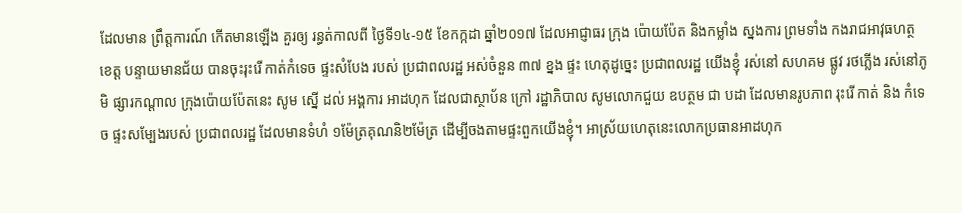ដែលមាន ព្រឹត្តការណ៍ កើតមានឡើង គួរឲ្យ រន្ធត់កាលពី ថ្ងៃទី១៤-១៥ ខែកក្កដា ឆ្នាំ២០១៧ ដែលអាជ្ញាធរ ក្រុង ប៉ោយប៉ែត និងកម្លាំង ស្នងការ ព្រមទាំង កងរាជអាវុធហត្ថ ខេត្ត បន្ទាយមានជ័យ បានចុះរុះរើ កាត់កំទេច ផ្ទះសំបែង របស់ ប្រជាពលរដ្ឋ អស់ចំនួន ៣៧ ខ្នង ផ្ទះ ហេតុដូច្នេះ ប្រជាពលរដ្ឋ យើងខ្ញុំ រស់នៅ សហគម ផ្លូវ រថភ្លើង រស់នៅភូមិ ផ្សារកណ្តាល ក្រុងប៉ោយប៉ែតនេះ សូម ស្នើ ដល់ អង្គការ អាដហុក ដែលជាស្ថាប័ន ក្រៅ រដ្ឋាភិបាល សូមលោកជួយ ឧបត្ថម ជា បដា ដែលមានរូបភាព រុះរើ កាត់ និង កំទេច ផ្ទះសម្បែងរបស់ ប្រជាពលរដ្ឋ ដែលមានទំហំ ១ម៉ែត្រគុណនិ២ម៉ែត្រ ដើម្បីចងតាមផ្ទះពួកយើងខ្ញុំ។ អាស្រ័យហេតុនេះលោកប្រធានអាដហុក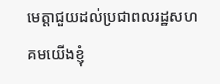មេត្តាជួយដល់ប្រជាពលរដ្ឋសហគមយើងខ្ញុំ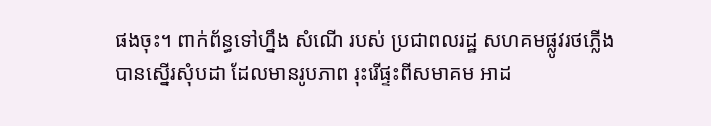ផងចុះ។ ពាក់ព័ន្ធទៅហ្នឹង សំណើ របស់ ប្រជាពលរដ្ឋ សហគមផ្លូវរថភ្លើង បានស្នើរសុំបដា ដែលមានរូបភាព រុះរើផ្ទះពីសមាគម អាដ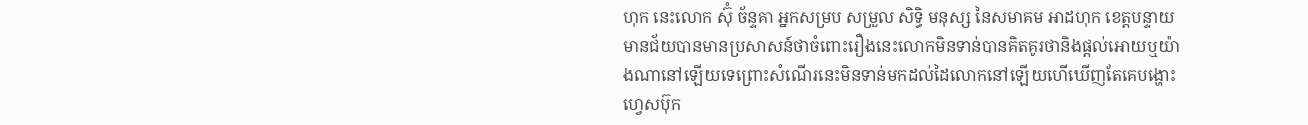ហុក នេះលោក ស៊ុំ ច័ន្ទគា អ្នកសម្រប សម្រួល សិទ្ធិ មនុស្ស នៃសមាគម អាដហុក ខេត្តបន្ទាយមានជ័យបានមានប្រសាសន៍ថាចំពោះរឿងនេះលោកមិនទាន់បានគិតគូរថានិងផ្តល់អោយឬយ៉ាងណានៅឡើយទេព្រោះសំណើរនេះមិនទាន់មកដល់ដៃលោកនៅឡើយហើឃើញតែគេបង្ហោះហ្វេសប៊ុក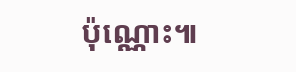ប៉ុណ្ណោះ៕